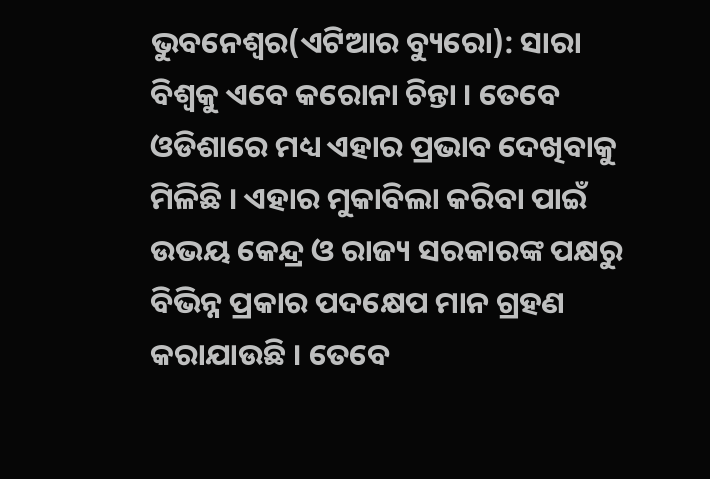ଭୁବନେଶ୍ୱର(ଏଟିଆର ବ୍ୟୁରୋ): ସାରା ବିଶ୍ୱକୁ ଏବେ କରୋନା ଚିନ୍ତା । ତେବେ ଓଡିଶାରେ ମଧ୍ୟ ଏହାର ପ୍ରଭାବ ଦେଖିବାକୁ ମିଳିଛି । ଏହାର ମୁକାବିଲା କରିବା ପାଇଁ ଉଭୟ କେନ୍ଦ୍ର ଓ ରାଜ୍ୟ ସରକାରଙ୍କ ପକ୍ଷରୁ ବିଭିନ୍ନ ପ୍ରକାର ପଦକ୍ଷେପ ମାନ ଗ୍ରହଣ କରାଯାଉଛି । ତେବେ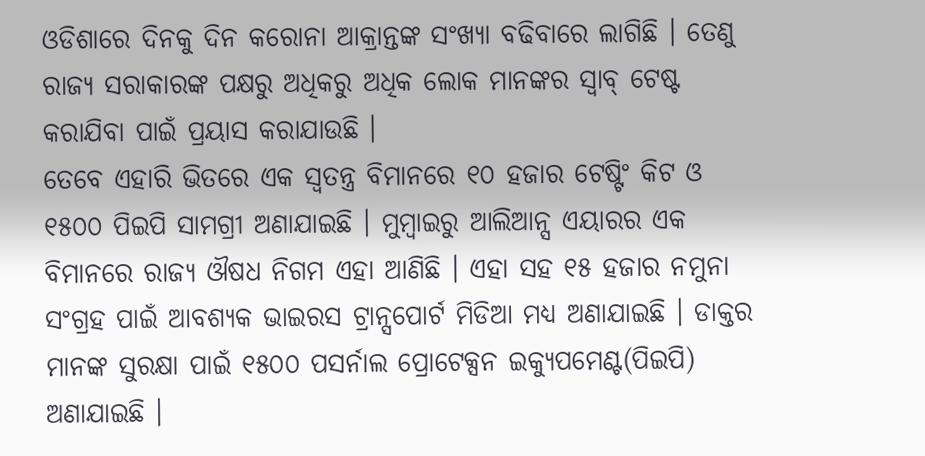ଓଡିଶାରେ ଦିନକୁ ଦିନ କରୋନା ଆକ୍ରାନ୍ତଙ୍କ ସଂଖ୍ୟା ବଢିବାରେ ଲାଗିଛି । ତେଣୁ ରାଜ୍ୟ ସରାକାରଙ୍କ ପକ୍ଷରୁ ଅଧିକରୁ ଅଧିକ ଲୋକ ମାନଙ୍କର ସ୍ୱାବ୍ ଟେଷ୍ଟ କରାଯିବା ପାଇଁ ପ୍ରୟାସ କରାଯାଉଛି ।
ତେବେ ଏହାରି ଭିତରେ ଏକ ସ୍ୱତନ୍ତ୍ର ବିମାନରେ ୧୦ ହଜାର ଟେଷ୍ଟିଂ କିଟ ଓ ୧୫୦୦ ପିଇପି ସାମଗ୍ରୀ ଅଣାଯାଇଛି । ମୁମ୍ବାଇରୁ ଆଲିଆନ୍ସ ଏୟାରର ଏକ ବିମାନରେ ରାଜ୍ୟ ଔଷଧ ନିଗମ ଏହା ଆଣିଛି । ଏହା ସହ ୧୫ ହଜାର ନମୁନା ସଂଗ୍ରହ ପାଇଁ ଆବଶ୍ୟକ ଭାଇରସ ଟ୍ରାନ୍ସପୋର୍ଟ ମିଡିଆ ମଧ୍ୟ ଅଣାଯାଇଛି । ଡାକ୍ତର ମାନଙ୍କ ସୁରକ୍ଷା ପାଇଁ ୧୫୦୦ ପସର୍ନାଲ ପ୍ରୋଟେକ୍ସନ ଇକ୍ୟୁପମେଣ୍ଟ(ପିଇପି) ଅଣାଯାଇଛି ।